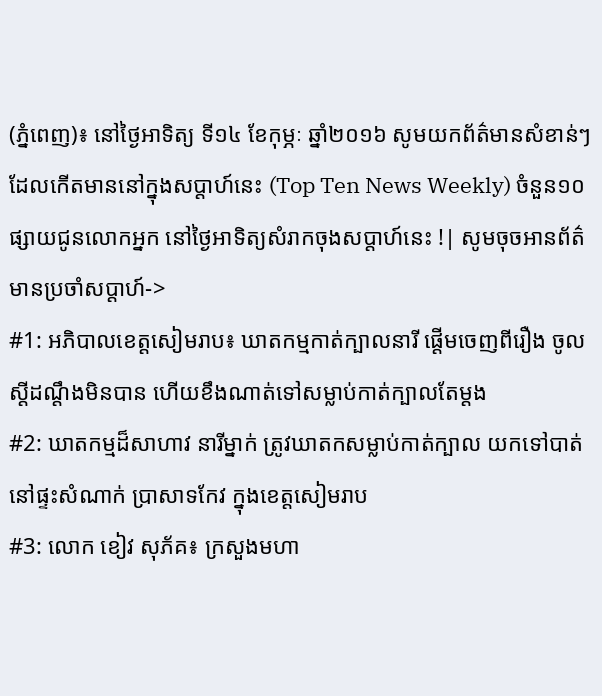(ភ្នំពេញ)៖ នៅថ្ងៃអាទិត្យ ទី១៤ ខែកុម្ភៈ ឆ្នាំ២០១៦ សូមយកព័ត៌មានសំខាន់ៗ ដែលកើតមាននៅក្នុងសប្តាហ៍នេះ (Top Ten News Weekly) ចំនួន១០ ផ្សាយជូនលោកអ្នក នៅថ្ងៃអាទិត្យសំរាកចុងសប្តាហ៍នេះ !| សូមចុចអានព័ត៌មានប្រចាំសប្តាហ៍->
#1: អភិបាលខេត្តសៀមរាប៖ ឃាតកម្មកាត់ក្បាលនារី ផ្តើមចេញពីរឿង ចូលស្តីដណ្តឹងមិនបាន ហើយខឹងណាត់ទៅសម្លាប់កាត់ក្បាលតែម្តង
#2: ឃាតកម្មដ៏សាហាវ នារីម្នាក់ ត្រូវឃាតកសម្លាប់កាត់ក្បាល យកទៅបាត់ នៅផ្ទះសំណាក់ ប្រាសាទកែវ ក្នុងខេត្តសៀមរាប
#3: លោក ខៀវ សុភ័គ៖ ក្រសួងមហា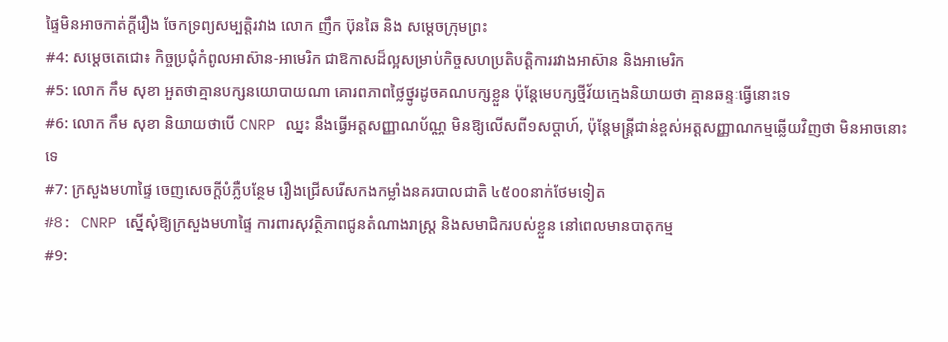ផ្ទៃមិនអាចកាត់ក្តីរឿង ចែកទ្រព្យសម្បត្តិរវាង លោក ញឹក ប៊ុនឆៃ និង សម្តេចក្រុមព្រះ
#4: សម្តេចតេជោ៖ កិច្ចប្រជុំកំពូលអាស៊ាន-អាមេរិក ជាឱកាសដ៏ល្អសម្រាប់កិច្ចសហប្រតិបត្តិការរវាងអាស៊ាន និងអាមេរិក
#5: លោក កឹម សុខា អួតថាគ្មានបក្សនយោបាយណា គោរពភាពថ្លៃថ្នូរដូចគណបក្សខ្លួន ប៉ុន្តែមេបក្សថ្មីវ័យក្មេងនិយាយថា គ្មានឆន្ទៈធ្វើនោះទេ
#6: លោក កឹម សុខា និយាយថាបើ CNRP ឈ្នះ នឹងធ្វើអត្តសញ្ញាណប័ណ្ណ មិនឱ្យលើសពី១សប្តាហ៍, ប៉ុន្តែមន្រ្តីជាន់ខ្ពស់អត្តសញ្ញាណកម្មឆ្លើយវិញថា មិនអាចនោះទេ
#7: ក្រសួងមហាផ្ទៃ ចេញសេចក្តីបំភ្លឺបន្ថែម រឿងជ្រើសរើសកងកម្លាំងនគរបាលជាតិ ៤៥០០នាក់ថែមទៀត
#8: CNRP ស្នើសុំឱ្យក្រសួងមហាផ្ទៃ ការពារសុវត្ថិភាពជូនតំណាងរាស្រ្ត និងសមាជិករបស់ខ្លួន នៅពេលមានបាតុកម្ម
#9: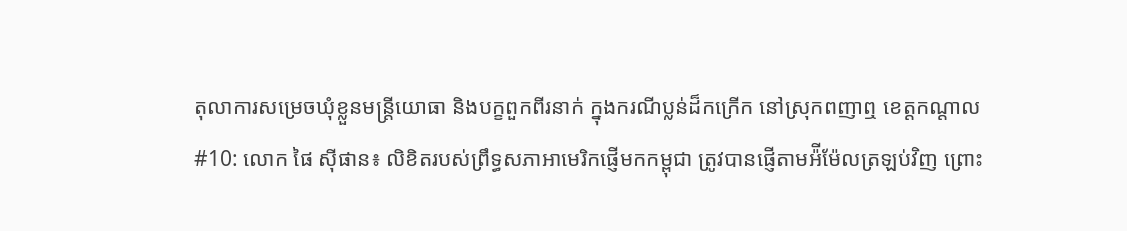តុលាការសម្រេចឃុំខ្លួនមន្ត្រីយោធា និងបក្ខពួកពីរនាក់ ក្នុងករណីប្លន់ដ៏កក្រើក នៅស្រុកពញាឮ ខេត្តកណ្តាល
#10: លោក ផៃ ស៊ីផាន៖ លិខិតរបស់ព្រឹទ្ធសភាអាមេរិកផ្ញើមកកម្ពុជា ត្រូវបានផ្ញើតាមអ៉ីម៉ែលត្រឡប់វិញ ព្រោះ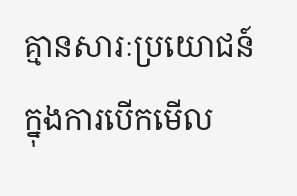គ្មានសារៈប្រយោជន៍ក្នុងការបើកមើល